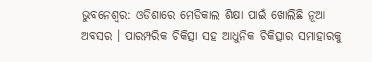ଭୁବନେଶ୍ବର: ଓଡିଶାରେ ମେଡିକାଲ ଶିକ୍ଷା ପାଇଁ ଖୋଲିଛି ନୂଆ ଅବସର । ପାରମ୍ପରିକ ଚିକିତ୍ସା ସହ ଆଧୁନିକ ଚିକିତ୍ସାର ସମାହାରକୁ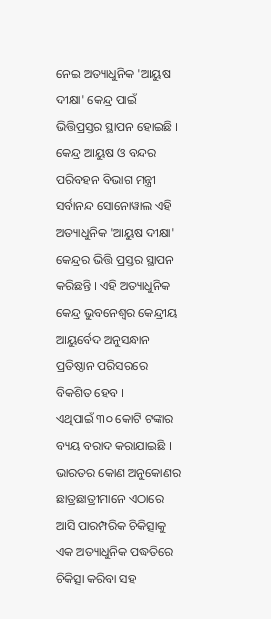ନେଇ ଅତ୍ୟାଧୁନିକ 'ଆୟୁଷ ଦୀକ୍ଷା' କେନ୍ଦ୍ର ପାଇଁ ଭିତ୍ତିପ୍ରସ୍ତର ସ୍ଥାପନ ହୋଇଛି । କେନ୍ଦ୍ର ଆୟୁଷ ଓ ବନ୍ଦର ପରିବହନ ବିଭାଗ ମନ୍ତ୍ରୀ ସର୍ବାନନ୍ଦ ସୋନୋୱାଲ ଏହି ଅତ୍ୟାଧୁନିକ 'ଆୟୁଷ ଦୀକ୍ଷା' କେନ୍ଦ୍ରର ଭିତ୍ତି ପ୍ରସ୍ତର ସ୍ଥାପନ କରିଛନ୍ତି । ଏହି ଅତ୍ୟାଧୁନିକ କେନ୍ଦ୍ର ଭୁବନେଶ୍ବର କେନ୍ଦ୍ରୀୟ ଆୟୁର୍ବେଦ ଅନୁସନ୍ଧାନ ପ୍ରତିଷ୍ଠାନ ପରିସରରେ ବିକଶିତ ହେବ ।
ଏଥିପାଇଁ ୩୦ କୋଟି ଟଙ୍କାର ବ୍ୟୟ ବରାଦ କରାଯାଇଛି । ଭାରତର କୋଣ ଅନୁକୋଣର ଛାତ୍ରଛାତ୍ରୀମାନେ ଏଠାରେ ଆସି ପାରମ୍ପରିକ ଚିକିତ୍ସାକୁ ଏକ ଅତ୍ୟାଧୁନିକ ପଦ୍ଧତିରେ ଚିକିତ୍ସା କରିବା ସହ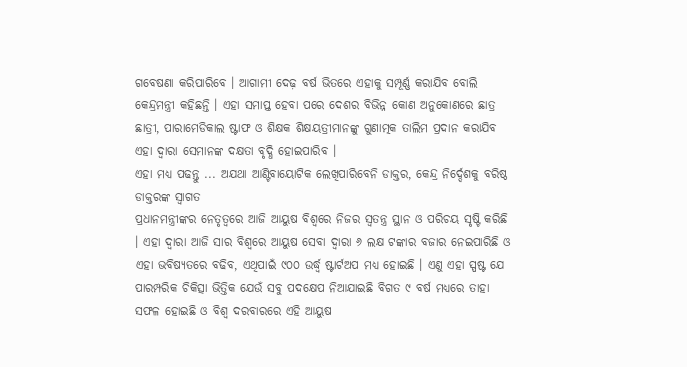ଗବେଷଣା କରିପାରିବେ । ଆଗାମୀ ଦେଢ଼ ବର୍ଷ ଭିତରେ ଏହାକୁ ସମ୍ପୂର୍ଣ୍ଣ କରାଯିବ ବୋଲି କେନ୍ଦ୍ରମନ୍ତ୍ରୀ କହିଛନ୍ତି । ଏହା ସମାପ୍ତ ହେବା ପରେ ଦେଶର ବିଭିନ୍ନ କୋଣ ଅନୁକୋଣରେ ଛାତ୍ର ଛାତ୍ରୀ, ପାରାମେଡିକାଲ ଷ୍ଟାଫ ଓ ଶିକ୍ଷକ ଶିକ୍ଷୟତ୍ରୀମାନଙ୍କୁ ଗୁଣାତ୍ମକ ତାଲିମ ପ୍ରଦାନ କରାଯିବ ଏହା ଦ୍ଵାରା ସେମାନଙ୍କ ଦକ୍ଷତା ବୃଦ୍ଧି ହୋଇପାରିବ ।
ଏହା ମଧ୍ୟ ପଢନ୍ତୁ ... ଅଯଥା ଆଣ୍ଟିବାୟୋଟିକ ଲେଖିପାରିବେନି ଡାକ୍ତର, କେନ୍ଦ୍ର ନିର୍ଦ୍ଦେଶକୁ ବରିଷ୍ଠ ଡାକ୍ତରଙ୍କ ସ୍ବାଗତ
ପ୍ରଧାନମନ୍ତ୍ରୀଙ୍କର ନେତୃତ୍ବରେ ଆଜି ଆୟୁଷ ବିଶ୍ବରେ ନିଜର ସ୍ଵତନ୍ତ୍ର ସ୍ଥାନ ଓ ପରିଚୟ ସୃଷ୍ଟି କରିଛି । ଏହା ଦ୍ଵାରା ଆଜି ସାର ବିଶ୍ବରେ ଆୟୁଷ ସେବା ଦ୍ଵାରା ୬ ଲକ୍ଷ ଟଙ୍କାର ବଜାର ନେଇପାରିଛି ଓ ଏହା ଭବିଷ୍ୟତରେ ବଢିବ, ଏଥିପାଇଁ ୯୦୦ ଉର୍ଦ୍ଧ୍ବ ଷ୍ଟାର୍ଟଅପ ମଧ୍ୟ ହୋଇଛି । ଏଣୁ ଏହା ସ୍ପଷ୍ଟ ଯେ ପାରମ୍ପରିକ ଚିକିତ୍ସା ଭିତ୍ତିକ ଯେଉଁ ସବୁ ପଦକ୍ଷେପ ନିଆଯାଇଛି ବିଗତ ୯ ବର୍ଷ ମଧ୍ୟରେ ତାହା ସଫଳ ହୋଇଛି ଓ ବିଶ୍ବ ଦରବାରରେ ଏହି ଆୟୁଷ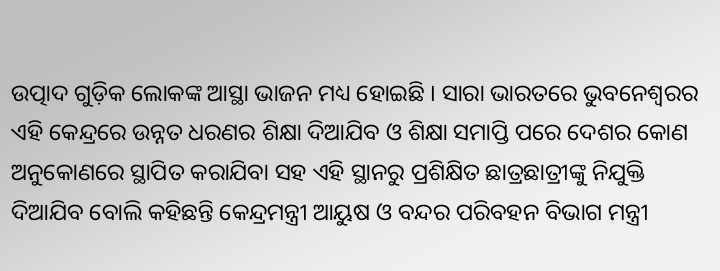ଉତ୍ପାଦ ଗୁଡ଼ିକ ଲୋକଙ୍କ ଆସ୍ଥା ଭାଜନ ମଧ୍ୟ ହୋଇଛି । ସାରା ଭାରତରେ ଭୁବନେଶ୍ବରର ଏହି କେନ୍ଦ୍ରରେ ଉନ୍ନତ ଧରଣର ଶିକ୍ଷା ଦିଆଯିବ ଓ ଶିକ୍ଷା ସମାପ୍ତି ପରେ ଦେଶର କୋଣ ଅନୁକୋଣରେ ସ୍ଥାପିତ କରାଯିବା ସହ ଏହି ସ୍ଥାନରୁ ପ୍ରଶିକ୍ଷିତ ଛାତ୍ରଛାତ୍ରୀଙ୍କୁ ନିଯୁକ୍ତି ଦିଆଯିବ ବୋଲି କହିଛନ୍ତି କେନ୍ଦ୍ରମନ୍ତ୍ରୀ ଆୟୁଷ ଓ ବନ୍ଦର ପରିବହନ ବିଭାଗ ମନ୍ତ୍ରୀ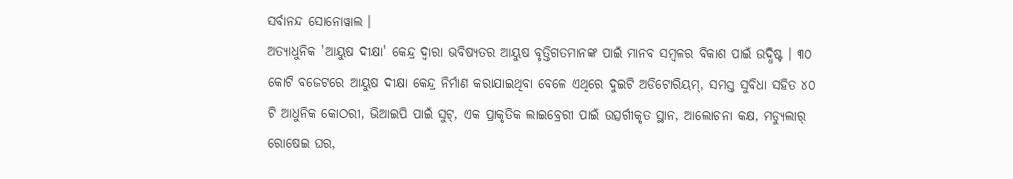ସର୍ବାନନ୍ଦ ସୋନୋୱାଲ ।
ଅତ୍ୟାଧୁନିକ 'ଆୟୁଷ ଦୀକ୍ଷା' କେନ୍ଦ୍ର ଦ୍ବାରା ଭବିଷ୍ୟତର ଆୟୁଷ ବୃତ୍ତିଗତମାନଙ୍କ ପାଇଁ ମାନବ ସମ୍ବଳର ବିକାଶ ପାଇଁ ଉଦ୍ଧିଷ୍ଟ । ୩୦ କୋଟି ବଜେଟରେ ଆୟୁଷ ଦୀକ୍ଷା କେନ୍ଦ୍ର ନିର୍ମାଣ କରାଯାଇଥିବା ବେଳେ ଏଥିରେ ଦୁଇଟି ଅଡିଟୋରିୟମ୍, ସମସ୍ତ ସୁବିଧା ସହିତ ୪୦ ଟି ଆଧୁନିକ କୋଠରୀ, ଭିଆଇପି ପାଇଁ ସୁଟ୍, ଏକ ପ୍ରାକୃତିକ ଲାଇବ୍ରେରୀ ପାଇଁ ଉତ୍ସର୍ଗୀକୃତ ସ୍ଥାନ, ଆଲୋଚନା କକ୍ଷ, ମଡ୍ୟୁଲାର୍ ରୋଷେଇ ଘର,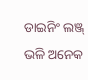ଡାଇନିଂ ଲଞ୍ଜ୍ ଭଳି ଅନେକ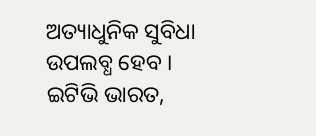ଅତ୍ୟାଧୁନିକ ସୁବିଧା ଉପଲବ୍ଧ ହେବ ।
ଇଟିଭି ଭାରତ,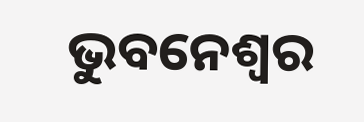ଭୁବନେଶ୍ବର